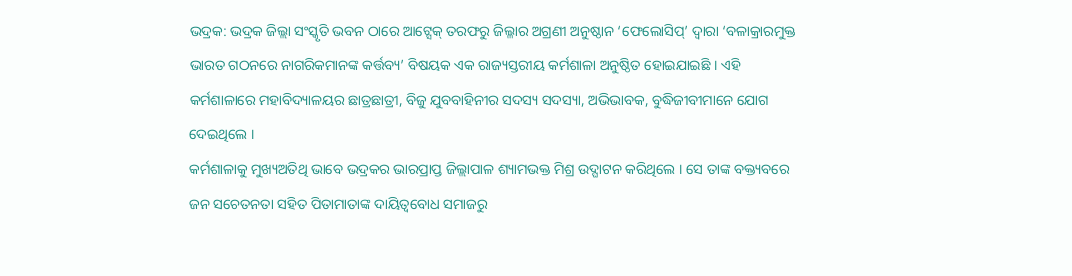ଭଦ୍ରକ: ଭଦ୍ରକ ଜିଲ୍ଲା ସଂସ୍କୃତି ଭବନ ଠାରେ ଆଟ୍ସେକ୍ ତରଫରୁ ଜିଲ୍ଳାର ଅଗ୍ରଣୀ ଅନୁଷ୍ଠାନ ‘ଫେଲୋସିପ୍’ ଦ୍ୱାରା ‘ବଳାକ୍ରାରମୁକ୍ତ ଭାରତ ଗଠନରେ ନାଗରିକମାନଙ୍କ କର୍ତ୍ତବ୍ୟ’ ବିଷୟକ ଏକ ରାଜ୍ୟସ୍ତରୀୟ କର୍ମଶାଳା ଅନୁଷ୍ଠିତ ହୋଇଯାଇଛି । ଏହି କର୍ମଶାଳାରେ ମହାବିଦ୍ୟାଳୟର ଛାତ୍ରଛାତ୍ରୀ, ବିଜୁ ଯୁବବାହିନୀର ସଦସ୍ୟ ସଦସ୍ୟା, ଅଭିଭାବକ, ବୁଦ୍ଧିଜୀବୀମାନେ ଯୋଗ ଦେଇଥିଲେ ।
କର୍ମଶାଳାକୁ ମୁଖ୍ୟଅତିଥି ଭାବେ ଭଦ୍ରକର ଭାରପ୍ରାପ୍ତ ଜିଲ୍ଲାପାଳ ଶ୍ୟାମଭକ୍ତ ମିଶ୍ର ଉଦ୍ଘାଟନ କରିଥିଲେ । ସେ ତାଙ୍କ ବକ୍ତ୍ୟବରେ ଜନ ସଚେତନତା ସହିତ ପିତାମାତାଙ୍କ ଦାୟିତ୍ୱବୋଧ ସମାଜରୁ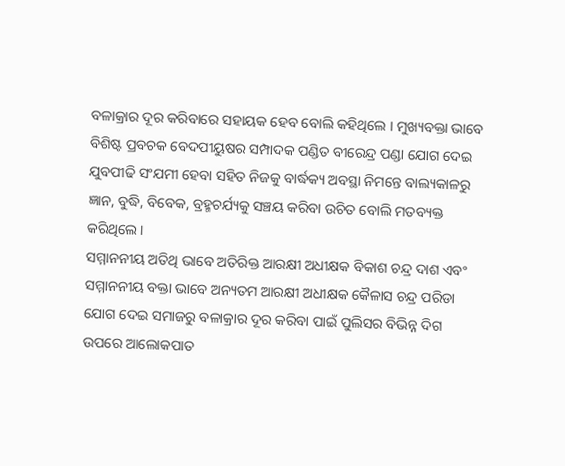ବଳାକ୍ରାର ଦୂର କରିବାରେ ସହାୟକ ହେବ ବୋଲି କହିଥିଲେ । ମୁଖ୍ୟବକ୍ତା ଭାବେ ବିଶିଷ୍ଟ ପ୍ରବଚକ ବେଦପୀୟୁଷର ସମ୍ପାଦକ ପଣ୍ଡିତ ବୀରେନ୍ଦ୍ର ପଣ୍ଡା ଯୋଗ ଦେଇ ଯୁବପୀଢି ସଂଯମୀ ହେବା ସହିତ ନିଜକୁ ବାର୍ଦ୍ଧକ୍ୟ ଅବସ୍ଥା ନିମନ୍ତେ ବାଲ୍ୟକାଳରୁ ଜ୍ଞାନ, ବୁଦ୍ଧି, ବିବେକ, ବ୍ରହ୍ମଚର୍ଯ୍ୟକୁ ସଞ୍ଚୟ କରିବା ଉଚିତ ବୋଲି ମତବ୍ୟକ୍ତ କରିଥିଲେ ।
ସମ୍ମାନନୀୟ ଅତିଥି ଭାବେ ଅତିରିକ୍ତ ଆରକ୍ଷୀ ଅଧୀକ୍ଷକ ବିକାଶ ଚନ୍ଦ୍ର ଦାଶ ଏବଂ ସମ୍ମାନନୀୟ ବକ୍ତା ଭାବେ ଅନ୍ୟତମ ଆରକ୍ଷୀ ଅଧୀକ୍ଷକ କୈଳାସ ଚନ୍ଦ୍ର ପରିଡା ଯୋଗ ଦେଇ ସମାଜରୁ ବଳାକ୍ରାର ଦୂର କରିବା ପାଇଁ ପୁଲିସର ବିଭିନ୍ନ ଦିଗ ଉପରେ ଆଲୋକପାତ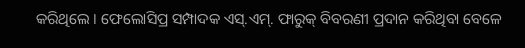କରିଥିଲେ । ଫେଲୋସିପ୍ର ସମ୍ପାଦକ ଏସ୍.ଏମ୍. ଫାରୁକ୍ ବିବରଣୀ ପ୍ରଦାନ କରିଥିବା ବେଳେ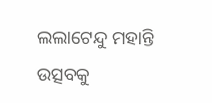ଲଲାଟେନ୍ଦୁ ମହାନ୍ତି ଉତ୍ସବକୁ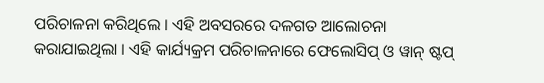ପରିଚାଳନା କରିଥିଲେ । ଏହି ଅବସରରେ ଦଳଗତ ଆଲୋଚନା କରାଯାଇଥିଲା । ଏହି କାର୍ଯ୍ୟକ୍ରମ ପରିଚାଳନାରେ ଫେଲୋସିପ୍ ଓ ୱାନ୍ ଷ୍ଟପ୍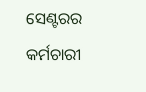ସେଣ୍ଟରର କର୍ମଚାରୀ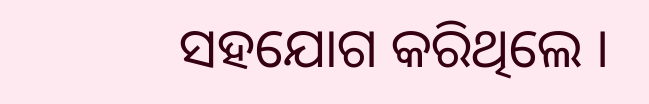ସହଯୋଗ କରିଥିଲେ ।